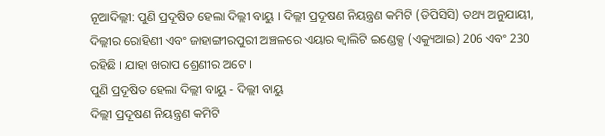ନୂଆଦିଲ୍ଲୀ: ପୁଣି ପ୍ରଦୂଷିତ ହେଲା ଦିଲ୍ଲୀ ବାୟୁ । ଦିଲ୍ଲୀ ପ୍ରଦୂଷଣ ନିୟନ୍ତ୍ରଣ କମିଟି (ଡିପିସିସି) ତଥ୍ୟ ଅନୁଯାୟୀ, ଦିଲ୍ଲୀର ରୋହିଣୀ ଏବଂ ଜାହାଙ୍ଗୀରପୁରୀ ଅଞ୍ଚଳରେ ଏୟାର କ୍ୱାଲିଟି ଇଣ୍ଡେକ୍ସ (ଏକ୍ୟୁଆଇ) 206 ଏବଂ 230 ରହିଛି । ଯାହା ଖରାପ ଶ୍ରେଣୀର ଅଟେ ।
ପୁଣି ପ୍ରଦୂଷିତ ହେଲା ଦିଲ୍ଲୀ ବାୟୁ - ଦିଲ୍ଲୀ ବାୟୁ
ଦିଲ୍ଲୀ ପ୍ରଦୂଷଣ ନିୟନ୍ତ୍ରଣ କମିଟି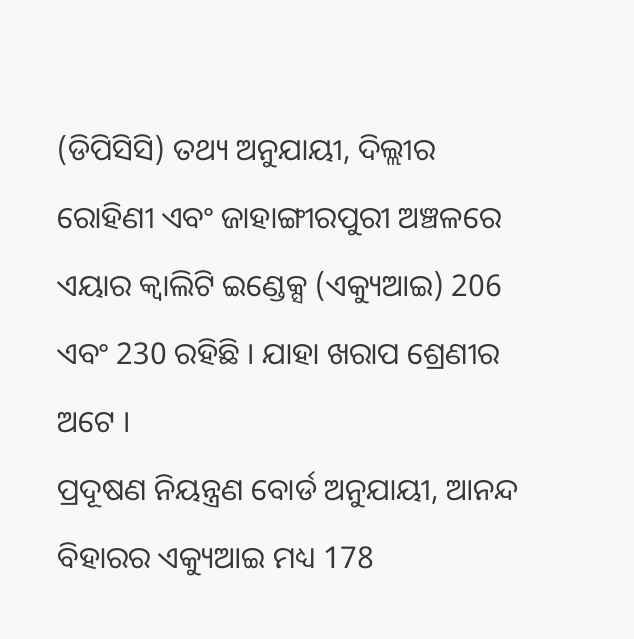(ଡିପିସିସି) ତଥ୍ୟ ଅନୁଯାୟୀ, ଦିଲ୍ଲୀର ରୋହିଣୀ ଏବଂ ଜାହାଙ୍ଗୀରପୁରୀ ଅଞ୍ଚଳରେ ଏୟାର କ୍ୱାଲିଟି ଇଣ୍ଡେକ୍ସ (ଏକ୍ୟୁଆଇ) 206 ଏବଂ 230 ରହିଛି । ଯାହା ଖରାପ ଶ୍ରେଣୀର ଅଟେ ।
ପ୍ରଦୂଷଣ ନିୟନ୍ତ୍ରଣ ବୋର୍ଡ ଅନୁଯାୟୀ, ଆନନ୍ଦ ବିହାରର ଏକ୍ୟୁଆଇ ମଧ୍ୟ 178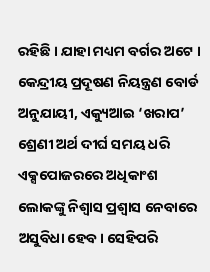ରହିଛି । ଯାହା ମଧ୍ୟମ ବର୍ଗର ଅଟେ । କେନ୍ଦ୍ରୀୟ ପ୍ରଦୂଷଣ ନିୟନ୍ତ୍ରଣ ବୋର୍ଡ ଅନୁଯାୟୀ, ଏକ୍ୟୁଆଇ ‘ଖରାପ’ ଶ୍ରେଣୀ ଅର୍ଥ ଦୀର୍ଘ ସମୟ ଧରି ଏକ୍ସପୋଜରରେ ଅଧିକାଂଶ ଲୋକଙ୍କୁ ନିଶ୍ୱାସ ପ୍ରଶ୍ୱାସ ନେବାରେ ଅସୁବିଧା ହେବ। ସେହିପରି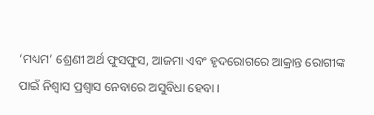‘ମଧ୍ୟମ’ ଶ୍ରେଣୀ ଅର୍ଥ ଫୁସଫୁସ, ଆଜମା ଏବଂ ହୃଦରୋଗରେ ଆକ୍ରାନ୍ତ ରୋଗୀଙ୍କ ପାଇଁ ନିଶ୍ୱାସ ପ୍ରଶ୍ୱାସ ନେବାରେ ଅସୁବିଧା ହେବା ।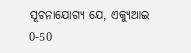ସୂଚନାଯୋଗ୍ୟ ଯେ, ଏକ୍ୟୁଆଇ 0-50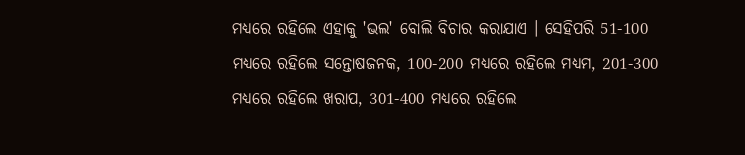ମଧ୍ୟରେ ରହିଲେ ଏହାକୁ 'ଭଲ' ବୋଲି ବିଚାର କରାଯାଏ । ସେହିପରି 51-100 ମଧ୍ୟରେ ରହିଲେ ସନ୍ତୋଷଜନକ, 100-200 ମଧ୍ୟରେ ରହିଲେ ମଧ୍ୟମ, 201-300 ମଧ୍ୟରେ ରହିଲେ ଖରାପ, 301-400 ମଧ୍ୟରେ ରହିଲେ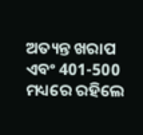ଅତ୍ୟନ୍ତ ଖରାପ ଏବଂ 401-500 ମଧ୍ୟରେ ରହିଲେ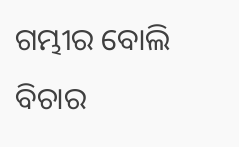ଗମ୍ଭୀର ବୋଲି ବିଚାର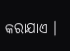କରାଯାଏ ।